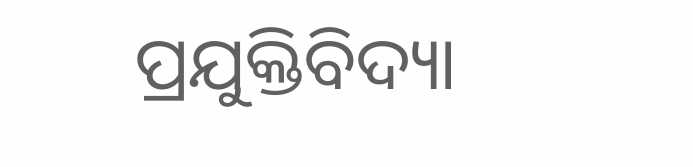ପ୍ରଯୁକ୍ତିବିଦ୍ୟା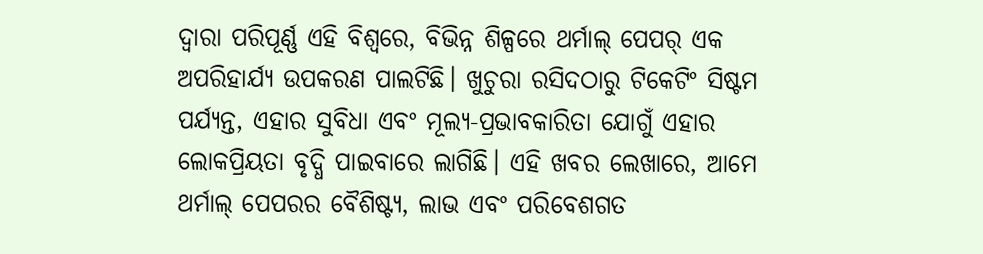ଦ୍ୱାରା ପରିପୂର୍ଣ୍ଣ ଏହି ବିଶ୍ୱରେ, ବିଭିନ୍ନ ଶିଳ୍ପରେ ଥର୍ମାଲ୍ ପେପର୍ ଏକ ଅପରିହାର୍ଯ୍ୟ ଉପକରଣ ପାଲଟିଛି। ଖୁଚୁରା ରସିଦଠାରୁ ଟିକେଟିଂ ସିଷ୍ଟମ ପର୍ଯ୍ୟନ୍ତ, ଏହାର ସୁବିଧା ଏବଂ ମୂଲ୍ୟ-ପ୍ରଭାବକାରିତା ଯୋଗୁଁ ଏହାର ଲୋକପ୍ରିୟତା ବୃଦ୍ଧି ପାଇବାରେ ଲାଗିଛି। ଏହି ଖବର ଲେଖାରେ, ଆମେ ଥର୍ମାଲ୍ ପେପରର ବୈଶିଷ୍ଟ୍ୟ, ଲାଭ ଏବଂ ପରିବେଶଗତ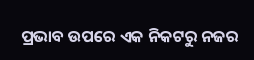ପ୍ରଭାବ ଉପରେ ଏକ ନିକଟରୁ ନଜର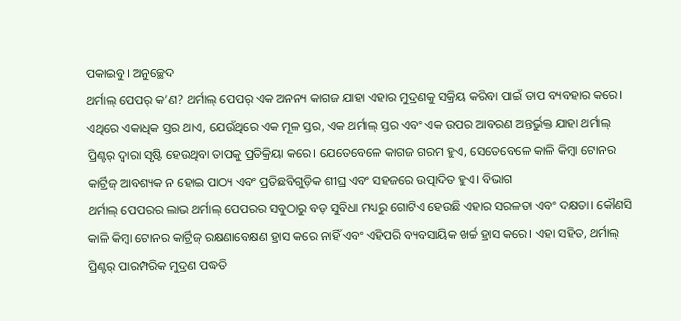ପକାଇବୁ। ଅନୁଚ୍ଛେଦ
ଥର୍ମାଲ୍ ପେପର୍ କ’ଣ? ଥର୍ମାଲ୍ ପେପର୍ ଏକ ଅନନ୍ୟ କାଗଜ ଯାହା ଏହାର ମୁଦ୍ରଣକୁ ସକ୍ରିୟ କରିବା ପାଇଁ ତାପ ବ୍ୟବହାର କରେ। ଏଥିରେ ଏକାଧିକ ସ୍ତର ଥାଏ, ଯେଉଁଥିରେ ଏକ ମୂଳ ସ୍ତର, ଏକ ଥର୍ମାଲ୍ ସ୍ତର ଏବଂ ଏକ ଉପର ଆବରଣ ଅନ୍ତର୍ଭୁକ୍ତ ଯାହା ଥର୍ମାଲ୍ ପ୍ରିଣ୍ଟର୍ ଦ୍ୱାରା ସୃଷ୍ଟି ହେଉଥିବା ତାପକୁ ପ୍ରତିକ୍ରିୟା କରେ। ଯେତେବେଳେ କାଗଜ ଗରମ ହୁଏ, ସେତେବେଳେ କାଳି କିମ୍ବା ଟୋନର କାର୍ଟ୍ରିଜ୍ ଆବଶ୍ୟକ ନ ହୋଇ ପାଠ୍ୟ ଏବଂ ପ୍ରତିଛବିଗୁଡ଼ିକ ଶୀଘ୍ର ଏବଂ ସହଜରେ ଉତ୍ପାଦିତ ହୁଏ। ବିଭାଗ
ଥର୍ମାଲ୍ ପେପରର ଲାଭ ଥର୍ମାଲ୍ ପେପରର ସବୁଠାରୁ ବଡ଼ ସୁବିଧା ମଧ୍ୟରୁ ଗୋଟିଏ ହେଉଛି ଏହାର ସରଳତା ଏବଂ ଦକ୍ଷତା। କୌଣସି କାଳି କିମ୍ବା ଟୋନର କାର୍ଟ୍ରିଜ୍ ରକ୍ଷଣାବେକ୍ଷଣ ହ୍ରାସ କରେ ନାହିଁ ଏବଂ ଏହିପରି ବ୍ୟବସାୟିକ ଖର୍ଚ୍ଚ ହ୍ରାସ କରେ। ଏହା ସହିତ, ଥର୍ମାଲ୍ ପ୍ରିଣ୍ଟର୍ ପାରମ୍ପରିକ ମୁଦ୍ରଣ ପଦ୍ଧତି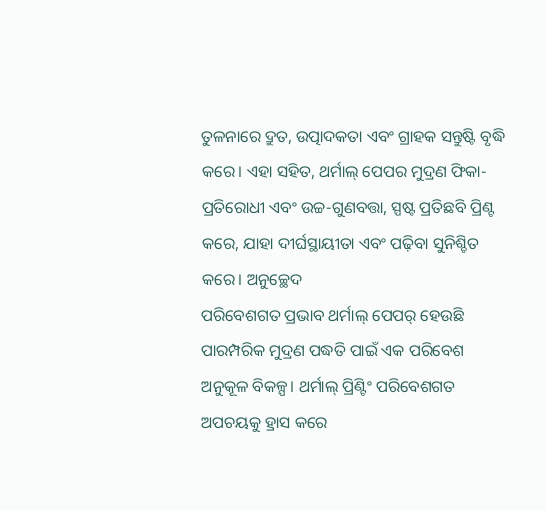ତୁଳନାରେ ଦ୍ରୁତ, ଉତ୍ପାଦକତା ଏବଂ ଗ୍ରାହକ ସନ୍ତୁଷ୍ଟି ବୃଦ୍ଧି କରେ। ଏହା ସହିତ, ଥର୍ମାଲ୍ ପେପର ମୁଦ୍ରଣ ଫିକା-ପ୍ରତିରୋଧୀ ଏବଂ ଉଚ୍ଚ-ଗୁଣବତ୍ତା, ସ୍ପଷ୍ଟ ପ୍ରତିଛବି ପ୍ରିଣ୍ଟ କରେ, ଯାହା ଦୀର୍ଘସ୍ଥାୟୀତା ଏବଂ ପଢ଼ିବା ସୁନିଶ୍ଚିତ କରେ। ଅନୁଚ୍ଛେଦ
ପରିବେଶଗତ ପ୍ରଭାବ ଥର୍ମାଲ୍ ପେପର୍ ହେଉଛି ପାରମ୍ପରିକ ମୁଦ୍ରଣ ପଦ୍ଧତି ପାଇଁ ଏକ ପରିବେଶ ଅନୁକୂଳ ବିକଳ୍ପ। ଥର୍ମାଲ୍ ପ୍ରିଣ୍ଟିଂ ପରିବେଶଗତ ଅପଚୟକୁ ହ୍ରାସ କରେ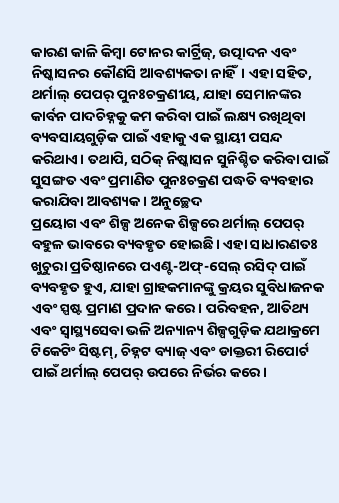କାରଣ କାଳି କିମ୍ବା ଟୋନର କାର୍ଟ୍ରିଜ୍, ଉତ୍ପାଦନ ଏବଂ ନିଷ୍କାସନର କୌଣସି ଆବଶ୍ୟକତା ନାହିଁ। ଏହା ସହିତ, ଥର୍ମାଲ୍ ପେପର୍ ପୁନଃଚକ୍ରଣୀୟ, ଯାହା ସେମାନଙ୍କର କାର୍ବନ ପାଦଚିହ୍ନକୁ କମ କରିବା ପାଇଁ ଲକ୍ଷ୍ୟ ରଖିଥିବା ବ୍ୟବସାୟଗୁଡ଼ିକ ପାଇଁ ଏହାକୁ ଏକ ସ୍ଥାୟୀ ପସନ୍ଦ କରିଥାଏ। ତଥାପି, ସଠିକ୍ ନିଷ୍କାସନ ସୁନିଶ୍ଚିତ କରିବା ପାଇଁ ସୁସଙ୍ଗତ ଏବଂ ପ୍ରମାଣିତ ପୁନଃଚକ୍ରଣ ପଦ୍ଧତି ବ୍ୟବହାର କରାଯିବା ଆବଶ୍ୟକ। ଅନୁଚ୍ଛେଦ
ପ୍ରୟୋଗ ଏବଂ ଶିଳ୍ପ ଅନେକ ଶିଳ୍ପରେ ଥର୍ମାଲ୍ ପେପର୍ ବହୁଳ ଭାବରେ ବ୍ୟବହୃତ ହୋଇଛି। ଏହା ସାଧାରଣତଃ ଖୁଚୁରା ପ୍ରତିଷ୍ଠାନରେ ପଏଣ୍ଟ-ଅଫ୍-ସେଲ୍ ରସିଦ୍ ପାଇଁ ବ୍ୟବହୃତ ହୁଏ, ଯାହା ଗ୍ରାହକମାନଙ୍କୁ କ୍ରୟର ସୁବିଧାଜନକ ଏବଂ ସ୍ପଷ୍ଟ ପ୍ରମାଣ ପ୍ରଦାନ କରେ। ପରିବହନ, ଆତିଥ୍ୟ ଏବଂ ସ୍ୱାସ୍ଥ୍ୟସେବା ଭଳି ଅନ୍ୟାନ୍ୟ ଶିଳ୍ପଗୁଡ଼ିକ ଯଥାକ୍ରମେ ଟିକେଟିଂ ସିଷ୍ଟମ୍, ଚିହ୍ନଟ ବ୍ୟାଜ୍ ଏବଂ ଡାକ୍ତରୀ ରିପୋର୍ଟ ପାଇଁ ଥର୍ମାଲ୍ ପେପର୍ ଉପରେ ନିର୍ଭର କରେ।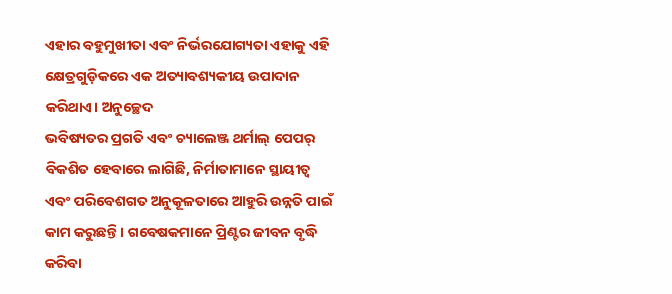ଏହାର ବହୁମୁଖୀତା ଏବଂ ନିର୍ଭରଯୋଗ୍ୟତା ଏହାକୁ ଏହି କ୍ଷେତ୍ରଗୁଡ଼ିକରେ ଏକ ଅତ୍ୟାବଶ୍ୟକୀୟ ଉପାଦାନ କରିଥାଏ। ଅନୁଚ୍ଛେଦ
ଭବିଷ୍ୟତର ପ୍ରଗତି ଏବଂ ଚ୍ୟାଲେଞ୍ଜ ଥର୍ମାଲ୍ ପେପର୍ ବିକଶିତ ହେବାରେ ଲାଗିଛି, ନିର୍ମାତାମାନେ ସ୍ଥାୟୀତ୍ୱ ଏବଂ ପରିବେଶଗତ ଅନୁକୂଳତାରେ ଆହୁରି ଉନ୍ନତି ପାଇଁ କାମ କରୁଛନ୍ତି। ଗବେଷକମାନେ ପ୍ରିଣ୍ଟର ଜୀବନ ବୃଦ୍ଧି କରିବା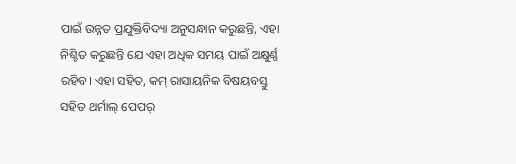ପାଇଁ ଉନ୍ନତ ପ୍ରଯୁକ୍ତିବିଦ୍ୟା ଅନୁସନ୍ଧାନ କରୁଛନ୍ତି, ଏହା ନିଶ୍ଚିତ କରୁଛନ୍ତି ଯେ ଏହା ଅଧିକ ସମୟ ପାଇଁ ଅକ୍ଷୁର୍ଣ୍ଣ ରହିବ। ଏହା ସହିତ, କମ୍ ରାସାୟନିକ ବିଷୟବସ୍ତୁ ସହିତ ଥର୍ମାଲ୍ ପେପର୍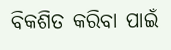ବିକଶିତ କରିବା ପାଇଁ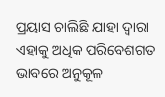ପ୍ରୟାସ ଚାଲିଛି ଯାହା ଦ୍ୱାରା ଏହାକୁ ଅଧିକ ପରିବେଶଗତ ଭାବରେ ଅନୁକୂଳ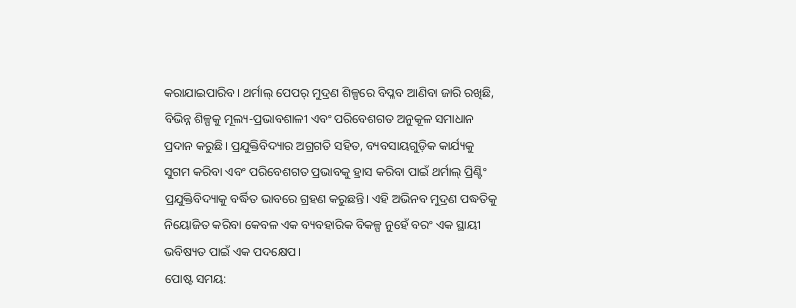କରାଯାଇପାରିବ। ଥର୍ମାଲ୍ ପେପର୍ ମୁଦ୍ରଣ ଶିଳ୍ପରେ ବିପ୍ଳବ ଆଣିବା ଜାରି ରଖିଛି, ବିଭିନ୍ନ ଶିଳ୍ପକୁ ମୂଲ୍ୟ-ପ୍ରଭାବଶାଳୀ ଏବଂ ପରିବେଶଗତ ଅନୁକୂଳ ସମାଧାନ ପ୍ରଦାନ କରୁଛି। ପ୍ରଯୁକ୍ତିବିଦ୍ୟାର ଅଗ୍ରଗତି ସହିତ, ବ୍ୟବସାୟଗୁଡ଼ିକ କାର୍ଯ୍ୟକୁ ସୁଗମ କରିବା ଏବଂ ପରିବେଶଗତ ପ୍ରଭାବକୁ ହ୍ରାସ କରିବା ପାଇଁ ଥର୍ମାଲ୍ ପ୍ରିଣ୍ଟିଂ ପ୍ରଯୁକ୍ତିବିଦ୍ୟାକୁ ବର୍ଦ୍ଧିତ ଭାବରେ ଗ୍ରହଣ କରୁଛନ୍ତି। ଏହି ଅଭିନବ ମୁଦ୍ରଣ ପଦ୍ଧତିକୁ ନିୟୋଜିତ କରିବା କେବଳ ଏକ ବ୍ୟବହାରିକ ବିକଳ୍ପ ନୁହେଁ ବରଂ ଏକ ସ୍ଥାୟୀ ଭବିଷ୍ୟତ ପାଇଁ ଏକ ପଦକ୍ଷେପ।
ପୋଷ୍ଟ ସମୟ: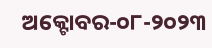ଅକ୍ଟୋବର-୦୮-୨୦୨୩